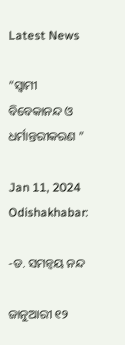Latest News

“ସ୍ୱାମୀ ବିବେକାନନ୍ଦ ଓ ଧର୍ମାନ୍ତରୀକରଣ ”

Jan 11, 2024
Odishakhabar:

-ଡ. ସମନ୍ୱୟ ନନ୍ଦ

ଜାନୁଆରୀ ୧୨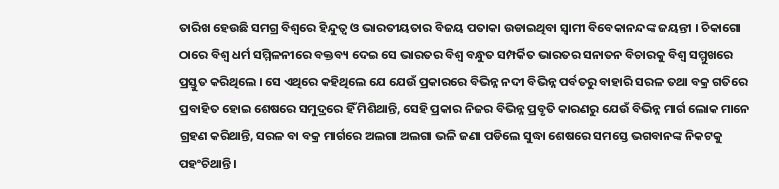ତାରିଖ ହେଉଛି ସମଗ୍ର ବିଶ୍ୱରେ ହିନ୍ଦୁତ୍ୱ ଓ ଭାରତୀୟତାର ବିଜୟ ପତାକା ଉଡାଇଥିବା ସ୍ୱାମୀ ବିବେକାନନ୍ଦଙ୍କ ଜୟନ୍ତୀ । ଚିକାଗୋ ଠାରେ ବିଶ୍ୱ ଧର୍ମ ସମ୍ମିଳନୀରେ ବକ୍ତବ୍ୟ ଦେଇ ସେ ଭାରତର ବିଶ୍ୱ ବନ୍ଧୁତ ସମ୍ପର୍କିତ ଭାରତର ସନାତନ ବିଚାରକୁ ବିଶ୍ୱ ସମ୍ମୁଖରେ ପ୍ରସ୍ତୁତ କରିଥିଲେ । ସେ ଏଥିରେ କହିଥିଲେ ଯେ ଯେଉଁ ପ୍ରକାରରେ ବିଭିନ୍ନ ନଦୀ ବିଭିନ୍ନ ପର୍ବତରୁ ବାହାରି ସରଳ ତଥା ବକ୍ର ଗତିରେ ପ୍ରବାହିତ ହୋଇ ଶେଷରେ ସମୁଦ୍ରରେ ହିଁ ମିଶିଥାନ୍ତି, ସେହି ପ୍ରକାର ନିଜର ବିଭିନ୍ନ ପ୍ରବୃତି କାରଣରୁ ଯେଉଁ ବିଭିନ୍ନ ମାର୍ଗ ଲୋକ ମାନେ ଗ୍ରହଣ କରିଥାନ୍ତି, ସରଳ ବା ବକ୍ର ମାର୍ଗରେ ଅଲଗା ଅଲଗା ଭଳି ଜଣା ପଡିଲେ ସୁଦ୍ଧା ଶେଷରେ ସମସ୍ତେ ଭଗବାନଙ୍କ ନିକଟକୁ ପହଂଚିଥାନ୍ତି ।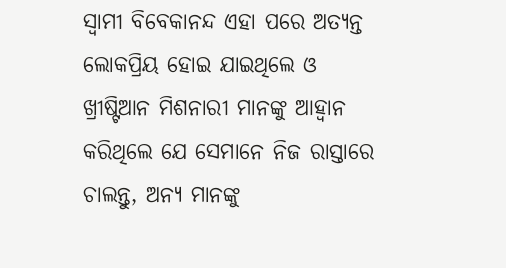ସ୍ୱାମୀ ବିବେକାନନ୍ଦ ଏହା ପରେ ଅତ୍ୟନ୍ତ ଲୋକପ୍ରିୟ ହୋଇ ଯାଇଥିଲେ ଓ ଖ୍ରୀଷ୍ଟିଆନ ମିଶନାରୀ ମାନଙ୍କୁ ଆହ୍ୱାନ କରିଥିଲେ ଯେ ସେମାନେ ନିଜ ରାସ୍ତାରେ ଚାଲନ୍ତୁ, ଅନ୍ୟ ମାନଙ୍କୁ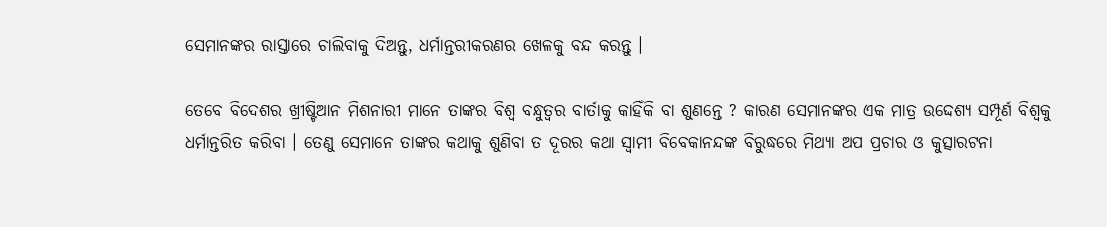ସେମାନଙ୍କର ରାସ୍ତାରେ ଚାଲିବାକୁ ଦିଅନ୍ତୁ, ଧର୍ମାନ୍ତରୀକରଣର ଖେଳକୁ ବନ୍ଦ କରନ୍ତୁ ।

ତେବେ ବିଦେଶର ଖ୍ରୀଷ୍ଟିଆନ ମିଶନାରୀ ମାନେ ତାଙ୍କର ବିଶ୍ୱ ବନ୍ଧୁତ୍ୱର ବାର୍ତାକୁ କାହିଁକି ବା ଶୁଣନ୍ତେ ? କାରଣ ସେମାନଙ୍କର ଏକ ମାତ୍ର ଉଦ୍ଦେଶ୍ୟ ସମ୍ପୂର୍ଣ ବିଶ୍ୱକୁ ଧର୍ମାନ୍ତରିତ କରିବା । ତେଣୁ ସେମାନେ ତାଙ୍କର କଥାକୁ ଶୁଣିବା ତ ଦୂରର କଥା ସ୍ୱାମୀ ବିବେକାନନ୍ଦଙ୍କ ବିରୁଦ୍ଧରେ ମିଥ୍ୟା ଅପ ପ୍ରଚାର ଓ କୁତ୍ସାରଟନା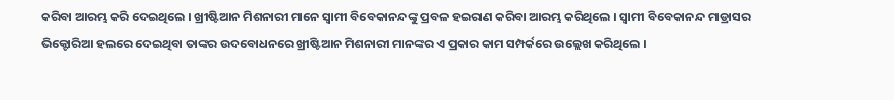କରିବା ଆରମ୍ଭ କରି ଦେଇଥିଲେ । ଖ୍ରୀଷ୍ଟିଆନ ମିଶନାରୀ ମାନେ ସ୍ୱାମୀ ବିବେକାନନ୍ଦଙ୍କୁ ପ୍ରବଳ ହଇରାଣ କରିବା ଆରମ୍ଭ କରିଥିଲେ । ସ୍ୱାମୀ ବିବେକାନନ୍ଦ ମାଡ୍ରାସର ଭିକ୍ଟୋରିଆ ହଲରେ ଦେଇଥିବା ତାଙ୍କର ଉଦବୋଧନରେ ଖ୍ରୀଷ୍ଟିଆନ ମିଶନାରୀ ମାନଙ୍କର ଏ ପ୍ରକାର କାମ ସମ୍ପର୍କରେ ଉଲ୍ଲେଖ କରିଥିଲେ ।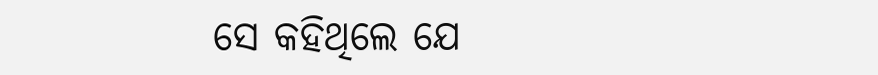ସେ କହିଥିଲେ ଯେ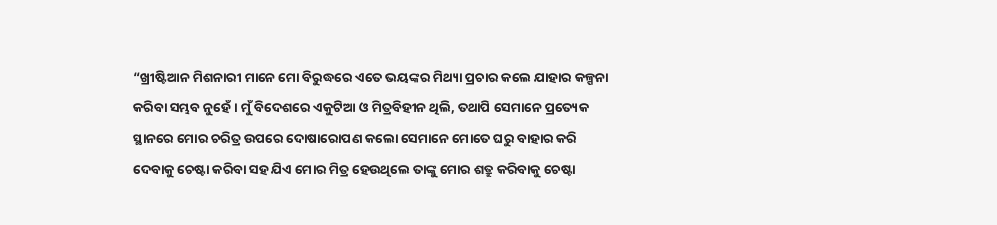“ଖ୍ରୀଷ୍ଟିଆନ ମିଶନାରୀ ମାନେ ମୋ ବିରୁଦ୍ଧରେ ଏତେ ଭୟଙ୍କର ମିଥ୍ୟା ପ୍ରଚାର କଲେ ଯାହାର କଳ୍ପନା କରିବା ସମ୍ଭବ ନୁହେଁ । ମୁଁ ବିଦେଶରେ ଏକୁଟିଆ ଓ ମିତ୍ରବିହୀନ ଥିଲି, ତଥାପି ସେମାନେ ପ୍ରତ୍ୟେକ ସ୍ଥାନରେ ମୋର ଚରିତ୍ର ଉପରେ ଦୋଷାରୋପଣ କଲୋ ସେମାନେ ମୋତେ ଘରୁ ବାହାର କରି ଦେବାକୁ ଚେଷ୍ଟା କରିବା ସହ ଯିଏ ମୋର ମିତ୍ର ହେଉଥିଲେ ତାଙ୍କୁ ମୋର ଶତ୍ରୁ କରିବାକୁ ଚେଷ୍ଟା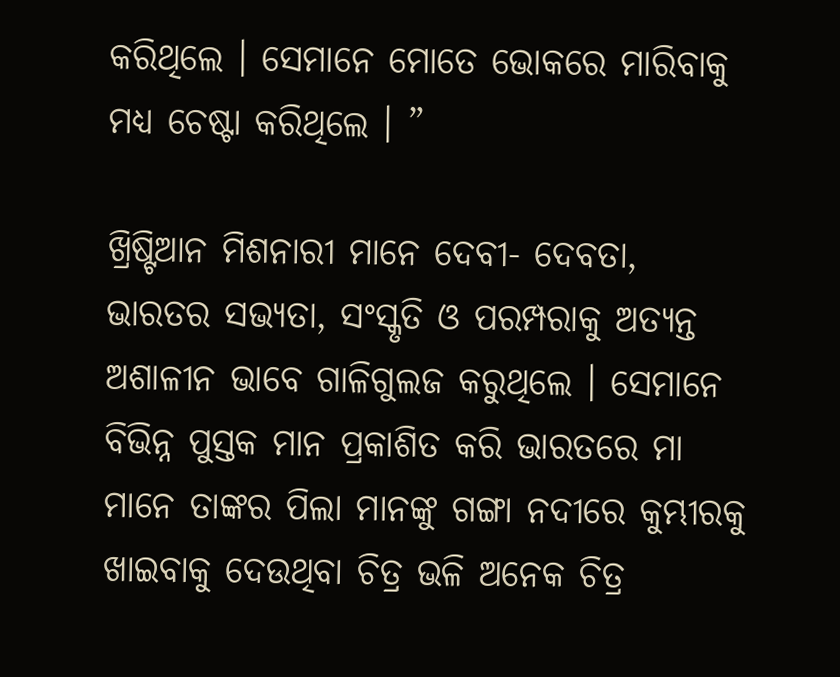କରିଥିଲେ । ସେମାନେ ମୋତେ ଭୋକରେ ମାରିବାକୁ ମଧ୍ୟ ଚେଷ୍ଟା କରିଥିଲେ । ”

ଖ୍ରିଷ୍ଟିଆନ ମିଶନାରୀ ମାନେ ଦେବୀ- ଦେବତା, ଭାରତର ସଭ୍ୟତା, ସଂସ୍କୃତି ଓ ପରମ୍ପରାକୁ ଅତ୍ୟନ୍ତ ଅଶାଳୀନ ଭାବେ ଗାଳିଗୁଲଜ କରୁଥିଲେ । ସେମାନେ ବିଭିନ୍ନ ପୁସ୍ତକ ମାନ ପ୍ରକାଶିତ କରି ଭାରତରେ ମା ମାନେ ତାଙ୍କର ପିଲା ମାନଙ୍କୁ ଗଙ୍ଗା ନଦୀରେ କୁମ୍ଭୀରକୁ ଖାଇବାକୁ ଦେଉଥିବା ଚିତ୍ର ଭଳି ଅନେକ ଚିତ୍ର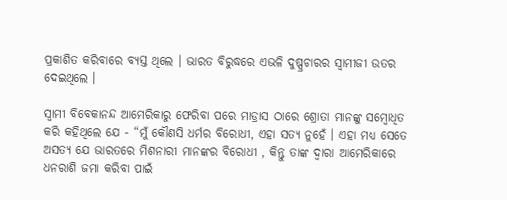ପ୍ରକାଶିତ କରିବାରେ ବ୍ୟସ୍ତ ଥିଲେ । ଭାରତ ବିରୁଦ୍ଧରେ ଏଭଳି ଦୁଷ୍ପ୍ରଚାରର ସ୍ୱାମୀଜୀ ଉତର ଦେଇଥିଲେ ।

ସ୍ୱାମୀ ବିବେକାନନ୍ଦ ଆମେରିକାରୁ ଫେରିବା ପରେ ମାଡ୍ରାସ ଠାରେ ଶ୍ରୋତା ମାନଙ୍କୁ ସମ୍ବୋଧିତ କରି କହିଥିଲେ ଯେ - “ମୁଁ କୌଣସି ଧର୍ମର ବିରୋଧୀ, ଏହା ସତ୍ୟ ନୁହେଁ । ଏହା ମଧ୍ୟ ସେତେ ଅସତ୍ୟ ଯେ ଭାରତରେ ମିଶନାରୀ ମାନଙ୍କର ବିରୋଧୀ , କିନ୍ତୁ ତାଙ୍କ ଦ୍ୱାରା ଆମେରିକାରେ ଧନରାଶି ଜମା କରିବା ପାଇଁ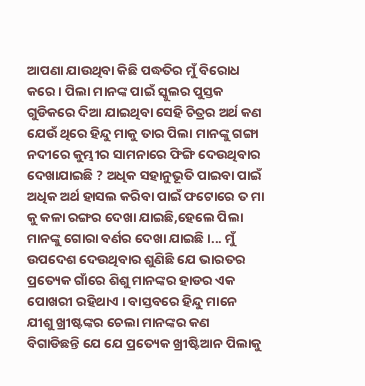ଆପଣା ଯାଉଥିବା କିଛି ପଦ୍ଧତିର ମୁଁ ବିରୋଧ କରେ । ପିଲା ମାନଙ୍କ ପାଇଁ ସ୍କୁଲର ପୁସ୍ତକ ଗୁଡିକରେ ଦିଆ ଯାଇଥିବା ସେହି ଚିତ୍ରର ଅର୍ଥ କଣ ଯେଉଁ ଥିରେ ହିନ୍ଦୁ ମାକୁ ତାର ପିଲା ମାନଙ୍କୁ ଗଙ୍ଗା ନଦୀରେ କୁମ୍ଭୀର ସାମନାରେ ଫିଙ୍ଗି ଦେଉଥିବାର ଦେଖାଯାଇଛି ? ଅଧିକ ସହାନୁଭୂତି ପାଇବା ପାଇଁ ଅଧିକ ଅର୍ଥ ହାସଲ କରିବା ପାଇଁ ଫଟୋରେ ତ ମା କୁ କଳା ରଙ୍ଗର ଦେଖା ଯାଇଛି,ହେଲେ ପିଲା ମାନଙ୍କୁ ଗୋରା ବର୍ଣର ଦେଖା ଯାଇଛି ।... ମୁଁ ଉପଦେଶ ଦେଉଥିବାର ଶୁଣିଛି ଯେ ଭାରତର ପ୍ରତ୍ୟେକ ଗାଁରେ ଶିଶୁ ମାନଙ୍କର ହାଡର ଏକ ପୋଖରୀ ରହିଥାଏ । ବାସ୍ତବରେ ହିନ୍ଦୁ ମାନେ ଯୀଶୁ ଖ୍ରୀଷ୍ଟଙ୍କର ଚେଲା ମାନଙ୍କର କଣ ବିଗାଡିଛନ୍ତି ଯେ ଯେ ପ୍ରତ୍ୟେକ ଖ୍ରୀଷ୍ଟିଆନ ପିଲାକୁ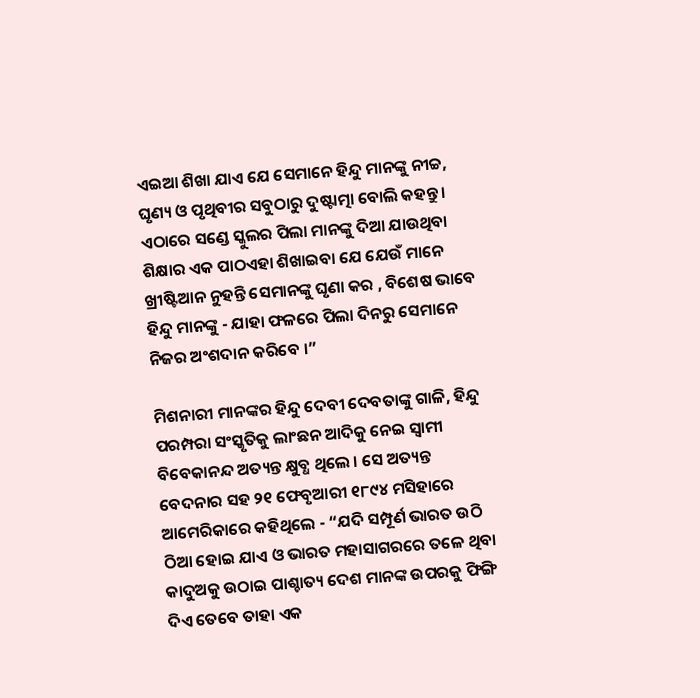ଏଇଆ ଶିଖା ଯାଏ ଯେ ସେମାନେ ହିନ୍ଦୁ ମାନଙ୍କୁ ନୀଚ୍ଚ, ଘୃଣ୍ୟ ଓ ପୃଥିବୀର ସବୁଠାରୁ ଦୁଷ୍ଟାତ୍ମା ବୋଲି କହନ୍ତୁ । ଏଠାରେ ସଣ୍ଡେ ସ୍କୁଲର ପିଲା ମାନଙ୍କୁ ଦିଆ ଯାଉଥିବା ଶିକ୍ଷାର ଏକ ପାଠଏହା ଶିଖାଇବା ଯେ ଯେଉଁ ମାନେ ଖ୍ରୀଷ୍ଟିଆନ ନୁହନ୍ତି ସେମାନଙ୍କୁ ଘୃଣା କର , ବିଶେଷ ଭାବେ ହିନ୍ଦୁ ମାନଙ୍କୁ - ଯାହା ଫଳରେ ପିଲା ଦିନରୁ ସେମାନେ ନିଜର ଅଂଶଦାନ କରିବେ ।”

ମିଶନାରୀ ମାନଙ୍କର ହିନ୍ଦୁ ଦେବୀ ଦେବତାଙ୍କୁ ଗାଳି, ହିନ୍ଦୁ ପରମ୍ପରା ସଂସ୍କୃତିକୁ ଲାଂଛନ ଆଦିକୁ ନେଇ ସ୍ୱାମୀ ବିବେକାନନ୍ଦ ଅତ୍ୟନ୍ତ କ୍ଷୁବ୍ଧ ଥିଲେ । ସେ ଅତ୍ୟନ୍ତ ବେଦନାର ସହ ୨୧ ଫେବୃଆରୀ ୧୮୯୪ ମସିହାରେ ଆମେରିକାରେ କହିଥିଲେ - “ଯଦି ସମ୍ପୂର୍ଣ ଭାରତ ଉଠି ଠିଆ ହୋଇ ଯାଏ ଓ ଭାରତ ମହାସାଗରରେ ତଳେ ଥିବା କାଦୁଅକୁ ଉଠାଇ ପାଶ୍ଚାତ୍ୟ ଦେଶ ମାନଙ୍କ ଉପରକୁ ଫିଙ୍ଗି ଦିଏ ତେବେ ତାହା ଏକ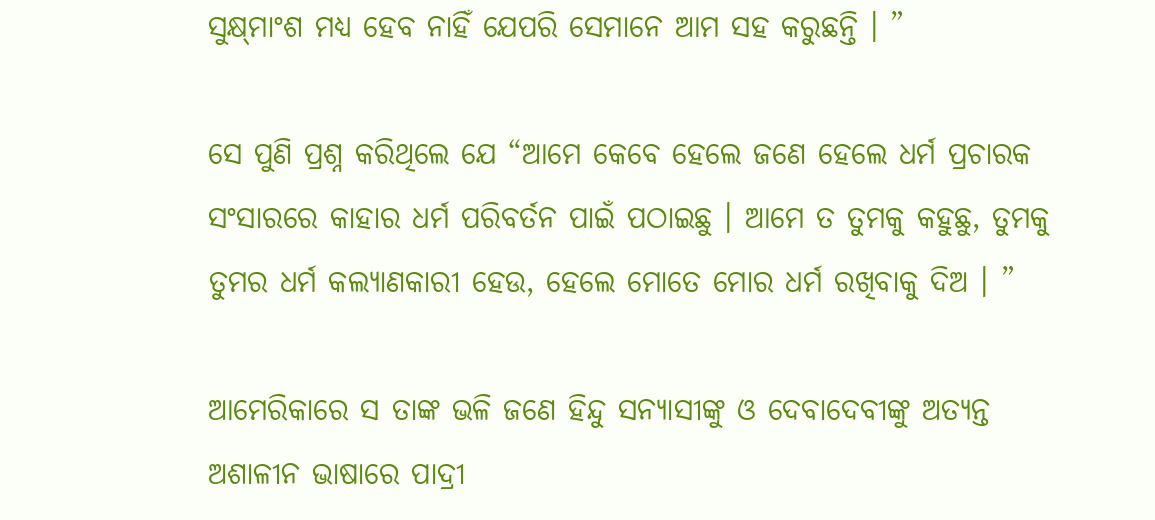ସୁକ୍ଷ୍‌ମାଂଶ ମଧ୍ୟ ହେବ ନାହିଁ ଯେପରି ସେମାନେ ଆମ ସହ କରୁଛନ୍ତି । ”

ସେ ପୁଣି ପ୍ରଶ୍ନ କରିଥିଲେ ଯେ “ଆମେ କେବେ ହେଲେ ଜଣେ ହେଲେ ଧର୍ମ ପ୍ରଚାରକ ସଂସାରରେ କାହାର ଧର୍ମ ପରିବର୍ତନ ପାଇଁ ପଠାଇଛୁ । ଆମେ ତ ତୁମକୁ କହୁଛୁ, ତୁମକୁ ତୁମର ଧର୍ମ କଲ୍ୟାଣକାରୀ ହେଉ, ହେଲେ ମୋତେ ମୋର ଧର୍ମ ରଖିବାକୁ ଦିଅ । ”

ଆମେରିକାରେ ସ ତାଙ୍କ ଭଳି ଜଣେ ହିନ୍ଦୁ ସନ୍ୟାସୀଙ୍କୁ ଓ ଦେବାଦେବୀଙ୍କୁ ଅତ୍ୟନ୍ତ ଅଶାଳୀନ ଭାଷାରେ ପାଦ୍ରୀ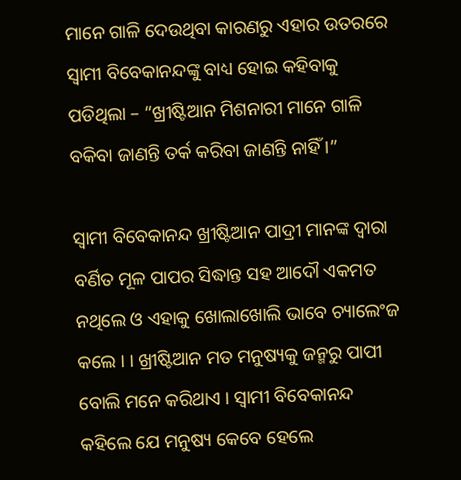ମାନେ ଗାଳି ଦେଉଥିବା କାରଣରୁ ଏହାର ଉତରରେ ସ୍ୱାମୀ ବିବେକାନନ୍ଦଙ୍କୁ ବାଧ୍ୟ ହୋଇ କହିବାକୁ ପଡିଥିଲା – “ଖ୍ରୀଷ୍ଟିଆନ ମିଶନାରୀ ମାନେ ଗାଳି ବକିବା ଜାଣନ୍ତି ତର୍କ କରିବା ଜାଣନ୍ତି ନାହିଁ ।”

ସ୍ୱାମୀ ବିବେକାନନ୍ଦ ଖ୍ରୀଷ୍ଟିଆନ ପାଦ୍ରୀ ମାନଙ୍କ ଦ୍ୱାରା ବର୍ଣିତ ମୂଳ ପାପର ସିଦ୍ଧାନ୍ତ ସହ ଆଦୌ ଏକମତ ନଥିଲେ ଓ ଏହାକୁ ଖୋଲାଖୋଲି ଭାବେ ଚ୍ୟାଲେଂଜ କଲେ । । ଖ୍ରୀଷ୍ଟିଆନ ମତ ମନୁଷ୍ୟକୁ ଜନ୍ମରୁ ପାପୀ ବୋଲି ମନେ କରିଥାଏ । ସ୍ୱାମୀ ବିବେକାନନ୍ଦ କହିଲେ ଯେ ମନୁଷ୍ୟ କେବେ ହେଲେ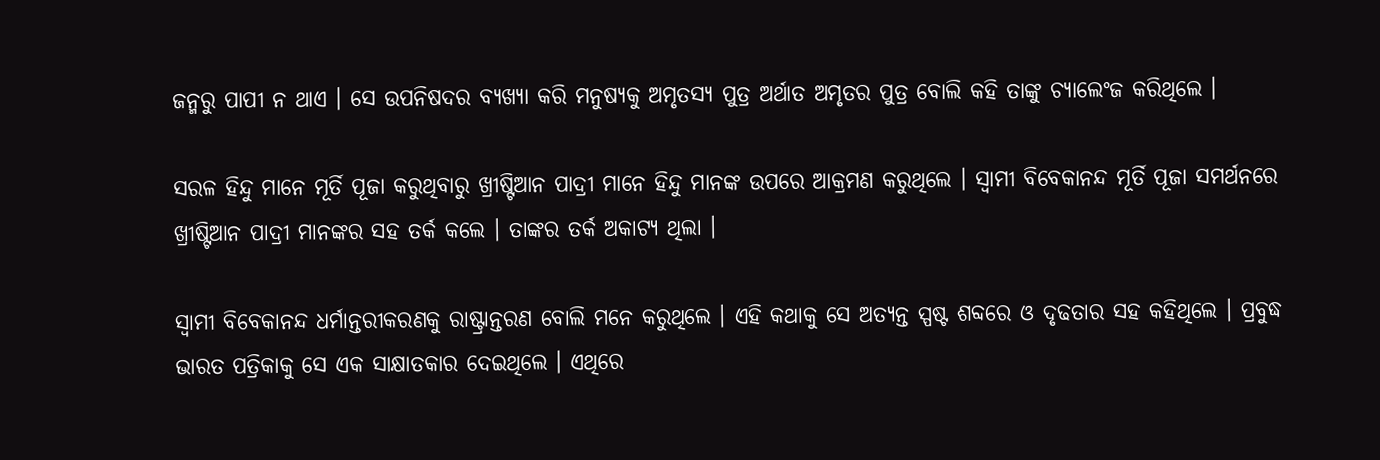ଜନ୍ମରୁ ପାପୀ ନ ଥାଏ । ସେ ଉପନିଷଦର ବ୍ୟଖ୍ୟା କରି ମନୁଷ୍ୟକୁ ଅମୃତସ୍ୟ ପୁତ୍ର ଅର୍ଥାତ ଅମୃତର ପୁତ୍ର ବୋଲି କହି ତାଙ୍କୁ ଚ୍ୟାଲେଂଜ କରିଥିଲେ ।

ସରଳ ହିନ୍ଦୁ ମାନେ ମୂର୍ତି ପୂଜା କରୁଥିବାରୁ ଖ୍ରୀଷ୍ଟିଆନ ପାଦ୍ରୀ ମାନେ ହିନ୍ଦୁ ମାନଙ୍କ ଉପରେ ଆକ୍ରମଣ କରୁଥିଲେ । ସ୍ୱାମୀ ବିବେକାନନ୍ଦ ମୂର୍ତି ପୂଜା ସମର୍ଥନରେ ଖ୍ରୀଷ୍ଟିଆନ ପାଦ୍ରୀ ମାନଙ୍କର ସହ ତର୍କ କଲେ । ତାଙ୍କର ତର୍କ ଅକାଟ୍ୟ ଥିଲା ।

ସ୍ୱାମୀ ବିବେକାନନ୍ଦ ଧର୍ମାନ୍ତରୀକରଣକୁ ରାଷ୍ଟ୍ରାନ୍ତରଣ ବୋଲି ମନେ କରୁଥିଲେ । ଏହି କଥାକୁ ସେ ଅତ୍ୟନ୍ତ ସ୍ପଷ୍ଟ ଶବ୍ଦରେ ଓ ଦୃଢତାର ସହ କହିଥିଲେ । ପ୍ରବୁଦ୍ଧ ଭାରତ ପତ୍ରିକାକୁ ସେ ଏକ ସାକ୍ଷାତକାର ଦେଇଥିଲେ । ଏଥିରେ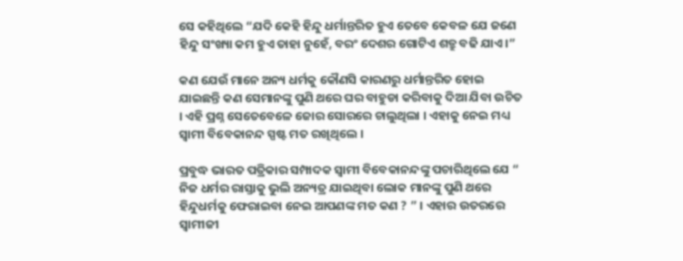ସେ କହିଥିଲେ “ଯଦି କେହି ହିନ୍ଦୁ ଧର୍ମାନ୍ତରିତ ହୁଏ ତେବେ କେବଳ ଯେ ଜଣେ ହିନ୍ଦୁ ସଂଖ୍ୟା କମ ହୁଏ ତାହା ନୁହେଁ, ବରଂ ଦେଶର ଗୋଟିଏ ଶତ୍ରୁ ବଢି ଯାଏ ।”

କଣ ଯେଉଁ ମାନେ ଅନ୍ୟ ଧର୍ମକୁ କୌଣସି କାରଣରୁ ଧର୍ମାନ୍ତରିତ ହୋଇ ଯାଇଛନ୍ତି କଣ ସେମାନଙ୍କୁ ପୁଣି ଥରେ ଘର ବାହୁଡା କରିବାକୁ ଦିଆ ଯିବା ଉଚିତ । ଏହି ପ୍ରଶ୍ନ ସେତେବେଳେ ଜୋର ସୋରରେ ଚାଲୁଥିଲା । ଏହାକୁ ନେଇ ମଧ୍ୟ ସ୍ୱାମୀ ବିବେକାନନ୍ଦ ସ୍ପଷ୍ଟ ମତ ରଖିଥିଲେ ।

ପ୍ରବୁଦ୍ଧ ଭାରତ ପତ୍ରିକାର ସମ୍ପାଦକ ସ୍ୱାମୀ ବିବେକାନନ୍ଦଙ୍କୁ ପଚାରିଥିଲେ ଯେ “ ନିଜ ଧର୍ମର ରାସ୍ତାକୁ ଭୁଲି ଅନ୍ୟତ୍ର ଯାଇଥିବା ଲୋକ ମାନଙ୍କୁ ପୁଣି ଥରେ ହିନ୍ଦୁଧର୍ମକୁ ଫେରାଇବା ନେଇ ଆପଣଙ୍କ ମତ କଣ ? ” । ଏହାର ଉତରରେ ସ୍ୱାମୀଜୀ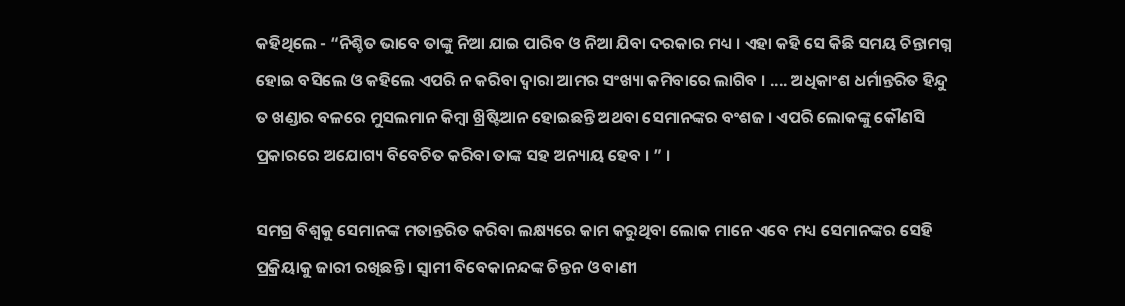କହିଥିଲେ - “ନିଶ୍ଚିତ ଭାବେ ତାଙ୍କୁ ନିଆ ଯାଇ ପାରିବ ଓ ନିଆ ଯିବା ଦରକାର ମଧ୍ୟ । ଏହା କହି ସେ କିଛି ସମୟ ଚିନ୍ତାମଗ୍ନ ହୋଇ ବସିଲେ ଓ କହିଲେ ଏପରି ନ କରିବା ଦ୍ୱାରା ଆମର ସଂଖ୍ୟା କମିବାରେ ଲାଗିବ । .... ଅଧିକାଂଶ ଧର୍ମାନ୍ତରିତ ହିନ୍ଦୁ ତ ଖଣ୍ଡାର ବଳରେ ମୁସଲମାନ କିମ୍ବା ଖ୍ରିଷ୍ଟିଆନ ହୋଇଛନ୍ତି ଅଥବା ସେମାନଙ୍କର ବଂଶଜ । ଏପରି ଲୋକଙ୍କୁ କୌଣସି ପ୍ରକାରରେ ଅଯୋଗ୍ୟ ବିବେଚିତ କରିବା ତାଙ୍କ ସହ ଅନ୍ୟାୟ ହେବ । ” ।

ସମଗ୍ର ବିଶ୍ୱକୁ ସେମାନଙ୍କ ମତାନ୍ତରିତ କରିବା ଲକ୍ଷ୍ୟରେ କାମ କରୁଥିବା ଲୋକ ମାନେ ଏବେ ମଧ୍ୟ ସେମାନଙ୍କର ସେହି ପ୍ରକ୍ରିୟାକୁ ଜାରୀ ରଖିଛନ୍ତି । ସ୍ୱାମୀ ବିବେକାନନ୍ଦଙ୍କ ଚିନ୍ତନ ଓ ବାଣୀ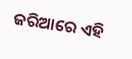ଜରିଆରେ ଏହି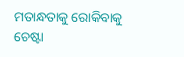ମତାନ୍ଧତାକୁ ରୋକିବାକୁ ଚେଷ୍ଟା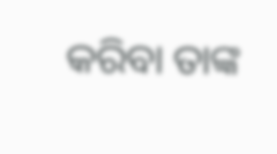କରିବା ତାଙ୍କ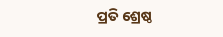ପ୍ରତି ଶ୍ରେଷ୍ଠ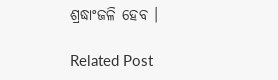ଶ୍ରଦ୍ଧାଂଜଳି ହେବ ।

Related Post